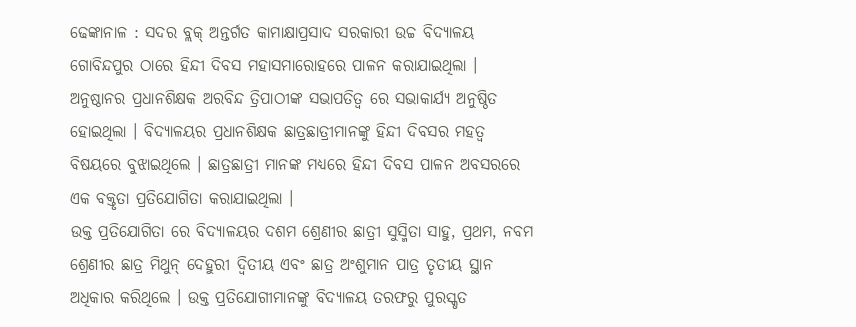ଢେଙ୍କାନାଳ : ସଦର ବ୍ଲକ୍ ଅନ୍ତର୍ଗତ କାମାକ୍ଷାପ୍ରସାଦ ସରକାରୀ ଉଚ୍ଚ ବିଦ୍ୟାଳୟ ଗୋବିନ୍ଦପୁର ଠାରେ ହିନ୍ଦୀ ଦିବସ ମହାସମାରୋହରେ ପାଳନ କରାଯାଇଥିଲା ।
ଅନୁଷ୍ଠାନର ପ୍ରଧାନଶିକ୍ଷକ ଅରବିନ୍ଦ ତ୍ରିପାଠୀଙ୍କ ସଭାପତିତ୍ୱ ରେ ସଭାକାର୍ଯ୍ୟ ଅନୁଷ୍ଠିତ ହୋଇଥିଲା । ବିଦ୍ୟାଳୟର ପ୍ରଧାନଶିକ୍ଷକ ଛାତ୍ରଛାତ୍ରୀମାନଙ୍କୁ ହିନ୍ଦୀ ଦିବସର ମହତ୍ୱ ବିଷୟରେ ବୁଝାଇଥିଲେ । ଛାତ୍ରଛାତ୍ରୀ ମାନଙ୍କ ମଧ୍ୟରେ ହିନ୍ଦୀ ଦିବସ ପାଳନ ଅବସରରେ ଏକ ବକ୍ତୃତା ପ୍ରତିଯୋଗିତା କରାଯାଇଥିଲା ।
ଉକ୍ତ ପ୍ରତିଯୋଗିତା ରେ ବିଦ୍ୟାଳୟର ଦଶମ ଶ୍ରେଣୀର ଛାତ୍ରୀ ସୁସ୍ମିତା ସାହୁ, ପ୍ରଥମ, ନବମ ଶ୍ରେଣୀର ଛାତ୍ର ମିଥୁନ୍ ଦେହୁରୀ ଦ୍ୱିତୀୟ ଏବଂ ଛାତ୍ର ଅଂଶୁମାନ ପାତ୍ର ତୃତୀୟ ସ୍ଥାନ ଅଧିକାର କରିଥିଲେ । ଉକ୍ତ ପ୍ରତିଯୋଗୀମାନଙ୍କୁ ବିଦ୍ୟାଳୟ ତରଫରୁ ପୁରସ୍କୃତ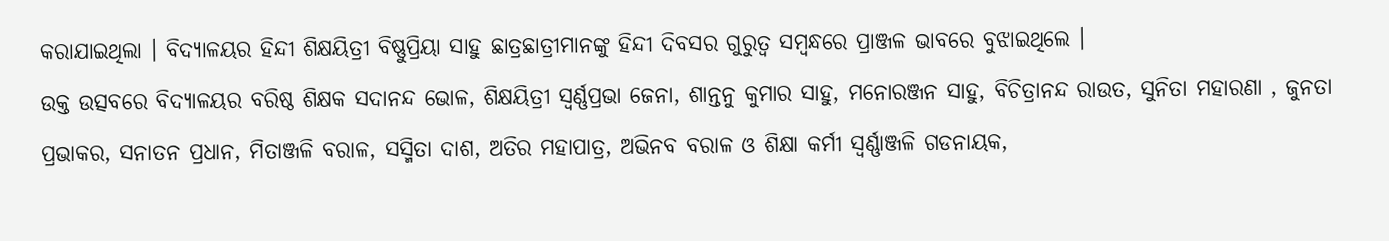କରାଯାଇଥିଲା । ବିଦ୍ୟାଳୟର ହିନ୍ଦୀ ଶିକ୍ଷୟିତ୍ରୀ ବିଷ୍ଣୁପ୍ରିୟା ସାହୁ ଛାତ୍ରଛାତ୍ରୀମାନଙ୍କୁ ହିନ୍ଦୀ ଦିବସର ଗୁରୁତ୍ୱ ସମ୍ବନ୍ଧରେ ପ୍ରାଞ୍ଜଳ ଭାବରେ ବୁଝାଇଥିଲେ ।
ଉକ୍ତ ଉତ୍ସବରେ ବିଦ୍ୟାଳୟର ବରିଷ୍ଠ ଶିକ୍ଷକ ସଦାନନ୍ଦ ଭୋଳ, ଶିକ୍ଷୟିତ୍ରୀ ସ୍ୱର୍ଣ୍ଣପ୍ରଭା ଜେନା, ଶାନ୍ତନୁ କୁମାର ସାହୁ, ମନୋରଞ୍ଜନ ସାହୁ, ବିଚିତ୍ରାନନ୍ଦ ରାଉତ, ସୁନିତା ମହାରଣା , ଜୁନତା ପ୍ରଭାକର, ସନାତନ ପ୍ରଧାନ, ମିତାଞ୍ଜଳି ବରାଳ, ସସ୍ମିତା ଦାଶ, ଅତିର ମହାପାତ୍ର, ଅଭିନବ ବରାଳ ଓ ଶିକ୍ଷା କର୍ମୀ ସ୍ୱର୍ଣ୍ଣାଞ୍ଜଳି ଗଡନାୟକ,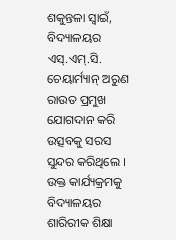ଶକୁନ୍ତଳା ସ୍ୱାଇଁ, ବିଦ୍ୟାଳୟର ଏସ୍.ଏମ୍.ସି. ଚେୟାର୍ମ୍ୟାନ୍ ଅରୁଣ ରାଉତ ପ୍ରମୁଖ ଯୋଗଦାନ କରି ଉତ୍ସବକୁ ସରସ ସୁନ୍ଦର କରିଥିଲେ । ଉକ୍ତ କାର୍ଯ୍ୟକ୍ରମକୁ ବିଦ୍ୟାଳୟର ଶାରିରୀକ ଶିକ୍ଷା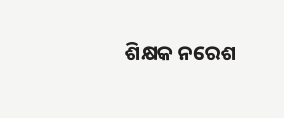ଶିକ୍ଷକ ନରେଶ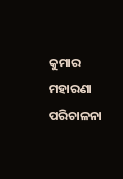କୁମାର ମହାରଣା ପରିଚାଳନା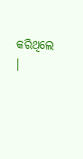କରିଥିଲେ ।